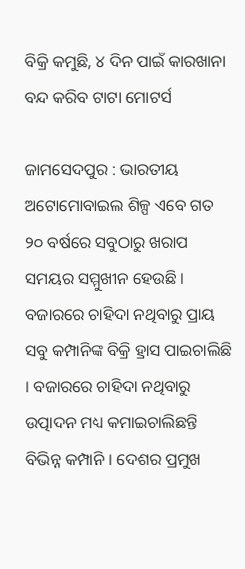ବିକ୍ରି କମୁଛି, ୪ ଦିନ ପାଇଁ କାରଖାନା ବନ୍ଦ କରିବ ଟାଟା ମୋଟର୍ସ

ଜାମସେଦପୁର : ଭାରତୀୟ ଅଟୋମୋବାଇଲ ଶିଳ୍ପ ଏବେ ଗତ ୨୦ ବର୍ଷରେ ସବୁଠାରୁ ଖରାପ ସମୟର ସମ୍ମୁଖୀନ ହେଉଛି । ବଜାରରେ ଚାହିଦା ନଥିବାରୁ ପ୍ରାୟ ସବୁ କମ୍ପାନିଙ୍କ ବିକ୍ରି ହ୍ରାସ ପାଇଚାଲିଛି । ବଜାରରେ ଚାହିଦା ନଥିବାରୁ ଉତ୍ପାଦନ ମଧ୍ୟ କମାଇଚାଲିଛନ୍ତି ବିଭିନ୍ନ କମ୍ପାନି । ଦେଶର ପ୍ରମୁଖ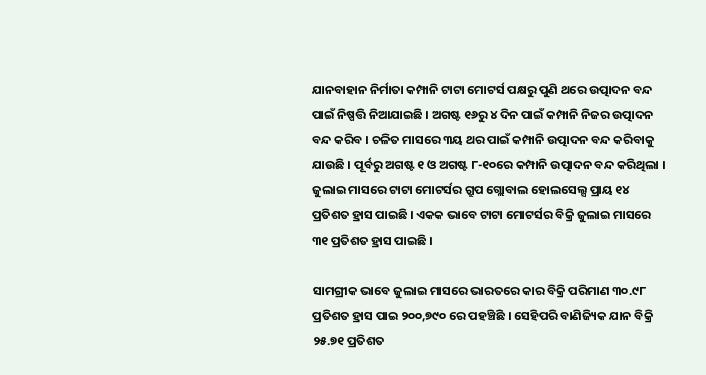ଯାନବାହାନ ନିର୍ମାତା କମ୍ପାନି ଟାଟା ମୋଟର୍ସ ପକ୍ଷରୁ ପୁଣି ଥରେ ଉତ୍ପାଦନ ବନ୍ଦ ପାଇଁ ନିଷ୍ପତ୍ତି ନିଆଯାଇଛି । ଅଗଷ୍ଟ ୧୬ରୁ ୪ ଦିନ ପାଇଁ କମ୍ପାନି ନିଜର ଉତ୍ପାଦନ ବନ୍ଦ କରିବ । ଚଳିତ ମାସରେ ୩ୟ ଥର ପାଇଁ କମ୍ପାନି ଉତ୍ପାଦନ ବନ୍ଦ କରିବାକୁ ଯାଉଛି । ପୂର୍ବରୁ ଅଗଷ୍ଟ ୧ ଓ ଅଗଷ୍ଟ ୮-୧୦ରେ କମ୍ପାନି ଉତ୍ପାଦନ ବନ୍ଦ କରିଥିଲା । ଜୁଲାଇ ମାସରେ ଟାଟା ମୋଟର୍ସର ଗ୍ରୁପ ଗ୍ଲୋବାଲ ହୋଲସେଲ୍ସ ପ୍ରାୟ ୧୪ ପ୍ରତିଶତ ହ୍ରାସ ପାଇଛି । ଏକକ ଭାବେ ଟାଟା ମୋଟର୍ସର ବିକ୍ରି ଜୁଲାଇ ମାସରେ ୩୧ ପ୍ରତିଶତ ହ୍ରାସ ପାଇଛି ।

ସାମଗ୍ରୀକ ଭାବେ ଜୁଲାଇ ମାସରେ ଭାରତରେ କାର ବିକ୍ରି ପରିମାଣ ୩୦.୯୮ ପ୍ରତିଶତ ହ୍ରାସ ପାଇ ୨୦୦,୭୯୦ ରେ ପହଞ୍ଚିଛି । ସେହିପରି ବାଣିଜ୍ୟିକ ଯାନ ବିକ୍ରି ୨୫.୭୧ ପ୍ରତିଶତ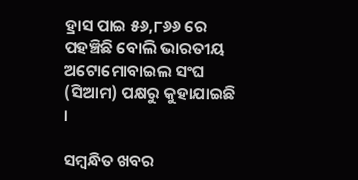ହ୍ରାସ ପାଇ ୫୬,୮୬୬ ରେ ପହଞ୍ଚିଛି ବୋଲି ଭାରତୀୟ ଅଟୋମୋବାଇଲ ସଂଘ (ସିଆମ) ପକ୍ଷରୁ କୁହାଯାଇଛି ।

ସମ୍ବନ୍ଧିତ ଖବର